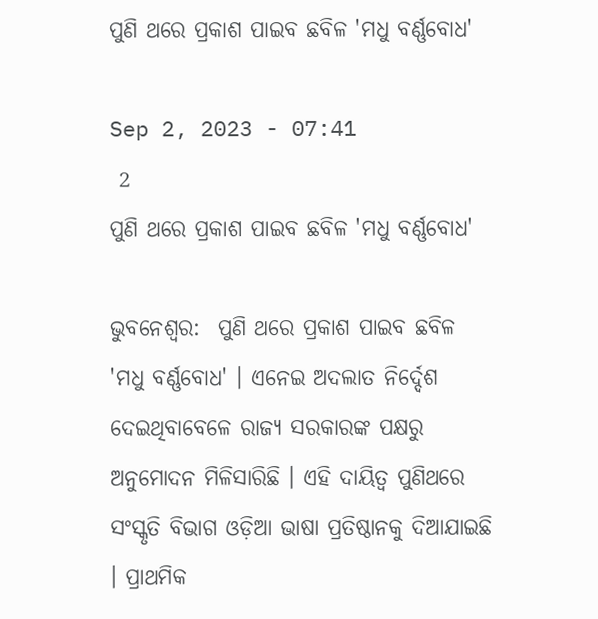ପୁଣି ଥରେ ପ୍ରକାଶ ପାଇବ ଛବିଳ 'ମଧୁ ବର୍ଣ୍ଣବୋଧ'

Sep 2, 2023 - 07:41
 2
ପୁଣି ଥରେ ପ୍ରକାଶ ପାଇବ ଛବିଳ 'ମଧୁ ବର୍ଣ୍ଣବୋଧ'

ଭୁବନେଶ୍ୱର:  ପୁଣି ଥରେ ପ୍ରକାଶ ପାଇବ ଛବିଳ 'ମଧୁ ବର୍ଣ୍ଣବୋଧ' । ଏନେଇ ଅଦଲାତ ନିର୍ଦ୍ଦେଶ ଦେଇଥିବାବେଳେ ରାଜ୍ୟ ସରକାରଙ୍କ ପକ୍ଷରୁ ଅନୁମୋଦନ ମିଳିସାରିଛି । ଏହି ଦାୟିତ୍ବ ପୁଣିଥରେ ସଂସ୍କୃତି ବିଭାଗ ଓଡ଼ିଆ ଭାଷା ପ୍ରତିଷ୍ଠାନକୁ ଦିଆଯାଇଛି । ପ୍ରାଥମିକ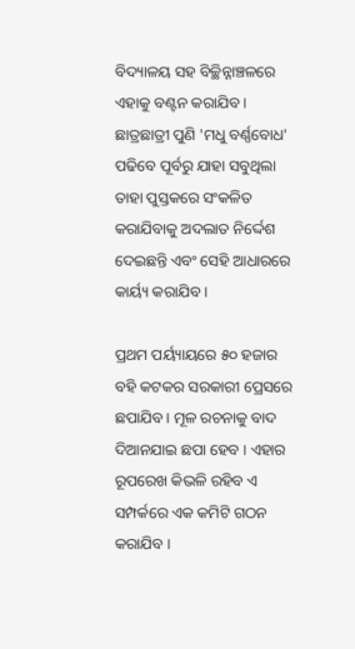ବିଦ୍ୟାଳୟ ସହ ବିଚ୍ଛିନ୍ନାଞ୍ଚଳରେ ଏହାକୁ ବଣ୍ଟନ କରାଯିବ ।  ଛାତ୍ରଛାତ୍ରୀ ପୁଣି 'ମଧୁ ବର୍ଣ୍ଣବୋଧ' ପଢିବେ ପୂର୍ବରୁ ଯାହା ସବୁଥିଲା ତାହା ପୁସ୍ତକରେ ସଂକଳିତ କରାଯିବାକୁ ଅଦଲାତ ନିର୍ଦ୍ଦେଶ ଦେଇଛନ୍ତି ଏବଂ ସେହି ଆଧାରରେ କାର୍ୟ୍ୟ କରାଯିବ ।

ପ୍ରଥମ ପର୍ୟ୍ୟାୟରେ ୫୦ ହଜାର ବହି କଟକର ସରକାରୀ ପ୍ରେସରେ ଛପାଯିବ । ମୂଳ ରଚନାକୁ ବାଦ ଦିଆନଯାଇ ଛପା ହେବ । ଏହାର ରୂପରେଖ କିଭଳି ରହିବ ଏ ସମ୍ପର୍କରେ ଏକ କମିଟି ଗଠନ କରାଯିବ ।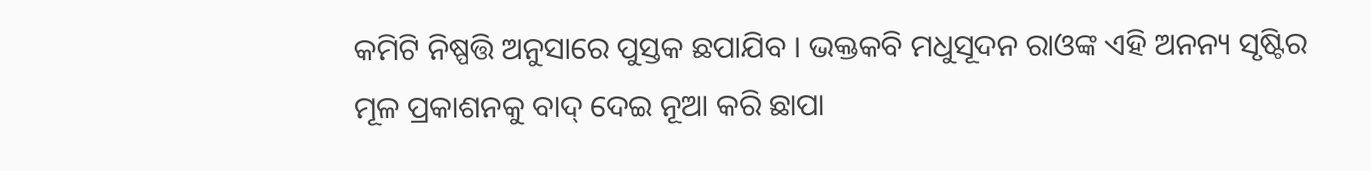କମିଟି ନିଷ୍ପତ୍ତି ଅନୁସାରେ ପୁସ୍ତକ ଛପାଯିବ । ଭକ୍ତକବି ମଧୁସୂଦନ ରାଓଙ୍କ ଏହି ଅନନ୍ୟ ସୃଷ୍ଟିର ମୂଳ ପ୍ରକାଶନକୁ ବାଦ୍‌ ଦେଇ ନୂଆ କରି ଛାପା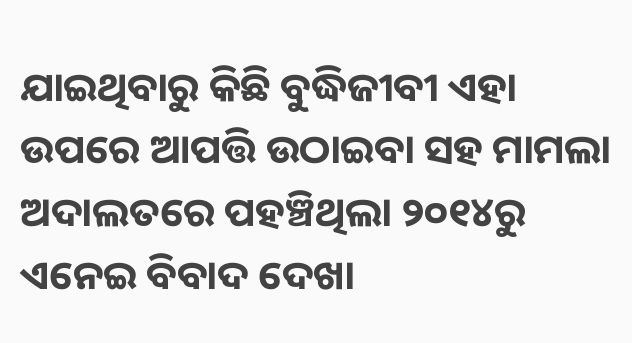ଯାଇଥିବାରୁ କିଛି ବୁଦ୍ଧିଜୀବୀ ଏହା ଉପରେ ଆପତ୍ତି ଉଠାଇବା ସହ ମାମଲା ଅଦାଲତରେ ପହଞ୍ଚିଥିଲା ୨୦୧୪ରୁ ଏନେଇ ବିବାଦ ଦେଖା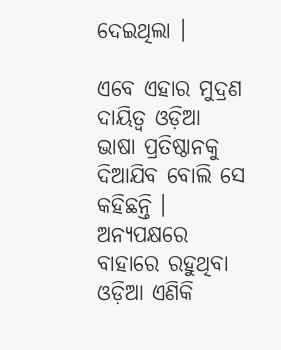ଦେଇଥିଲା ।

ଏବେ ଏହାର ମୁଦ୍ରଣ ଦାୟିତ୍ବ ଓଡ଼ିଆ ଭାଷା ପ୍ରତିଷ୍ଠାନକୁ ଦିଆଯିବ ବୋଲି ସେ କହିଛନ୍ତି । ଅନ୍ୟପକ୍ଷରେ ବାହାରେ ରହୁଥିବା ଓଡ଼ିଆ ଏଣିକି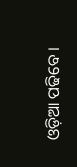ଓଡ଼ିଆ ପଢିବେ ।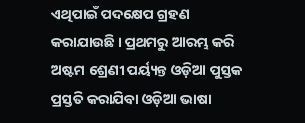ଏଥିପାଇଁ ପଦକ୍ଷେପ ଗ୍ରହଣ କରାଯାଉଛି । ପ୍ରଥମରୁ ଆରମ୍ଭ କରି ଅଷ୍ଟମ ଶ୍ରେଣୀ ପର୍ୟ୍ୟନ୍ତ ଓଡ଼ିଆ ପୁସ୍ତକ ପ୍ରସ୍ତତି କରାଯିବା ଓଡ଼ିଆ ଭାଷା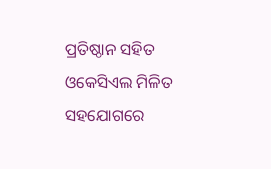ପ୍ରତିଷ୍ଠାନ ସହିତ ଓକେସିଏଲ ମିଳିତ ସହଯୋଗରେ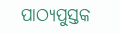ପାଠ୍ୟପୁସ୍ତକ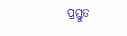ପ୍ରସ୍ତୁତ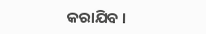କରାଯିବ ।